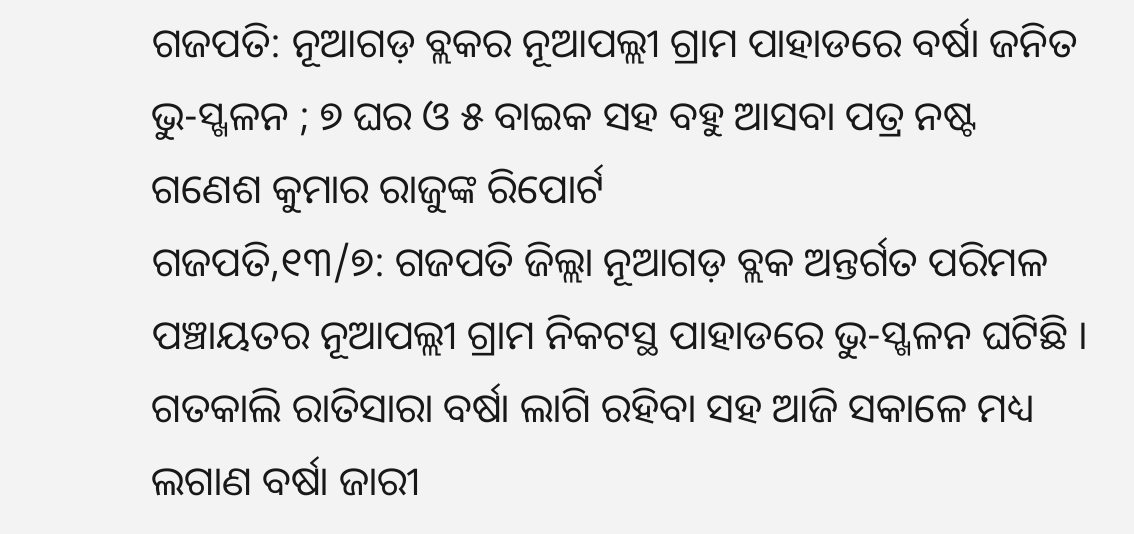ଗଜପତି: ନୂଆଗଡ଼ ବ୍ଲକର ନୂଆପଲ୍ଲୀ ଗ୍ରାମ ପାହାଡରେ ବର୍ଷା ଜନିତ ଭୁ-ସ୍ଖଳନ ; ୭ ଘର ଓ ୫ ବାଇକ ସହ ବହୁ ଆସବା ପତ୍ର ନଷ୍ଟ
ଗଣେଶ କୁମାର ରାଜୁଙ୍କ ରିପୋର୍ଟ
ଗଜପତି,୧୩/୭: ଗଜପତି ଜିଲ୍ଲା ନୂଆଗଡ଼ ବ୍ଲକ ଅନ୍ତର୍ଗତ ପରିମଳ ପଞ୍ଚାୟତର ନୂଆପଲ୍ଲୀ ଗ୍ରାମ ନିକଟସ୍ଥ ପାହାଡରେ ଭୁ-ସ୍ଖଳନ ଘଟିଛି ।
ଗତକାଲି ରାତିସାରା ବର୍ଷା ଲାଗି ରହିବା ସହ ଆଜି ସକାଳେ ମଧ୍ୟ ଲଗାଣ ବର୍ଷା ଜାରୀ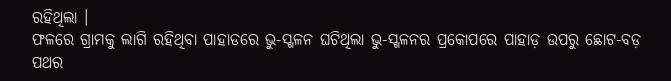ରହିଥିଲା ।
ଫଳରେ ଗ୍ରାମକୁ ଲାଗି ରହିଥିବା ପାହାଡରେ ଭୁ-ସ୍ଖଳନ ଘଟିଥିଲା ଭୁ-ସ୍ଖଳନର ପ୍ରକୋପରେ ପାହାଡ଼ ଉପରୁ ଛୋଟ-ବଡ଼ ପଥର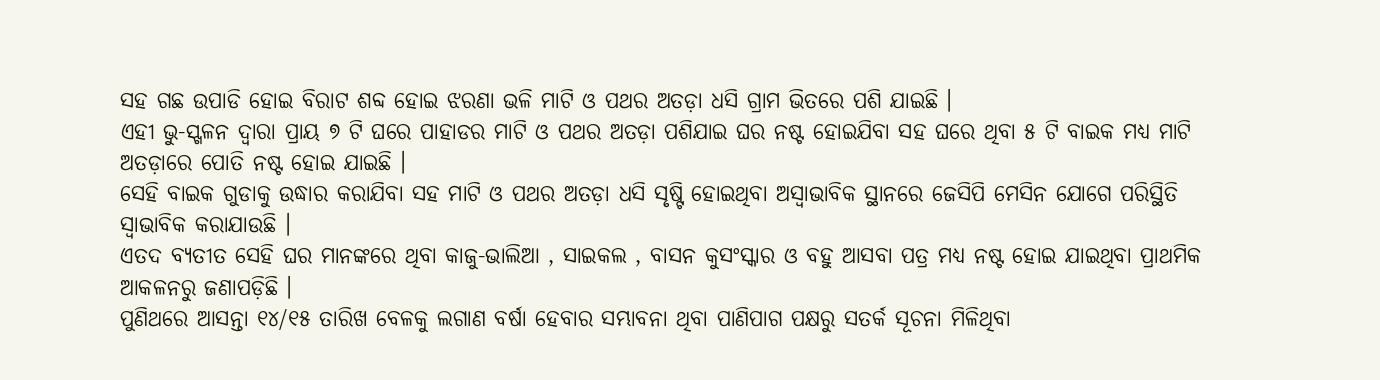ସହ ଗଛ ଉପାଡି ହୋଇ ବିରାଟ ଶବ୍ଦ ହୋଇ ଝରଣା ଭଳି ମାଟି ଓ ପଥର ଅତଡ଼ା ଧସି ଗ୍ରାମ ଭିତରେ ପଶି ଯାଇଛି ।
ଏହୀ ଭୁ-ସ୍ଖଳନ ଦ୍ୱାରା ପ୍ରାୟ ୭ ଟି ଘରେ ପାହାଡର ମାଟି ଓ ପଥର ଅତଡ଼ା ପଶିଯାଇ ଘର ନଷ୍ଟ ହୋଇଯିବା ସହ ଘରେ ଥିବା ୫ ଟି ବାଇକ ମଧ୍ୟ ମାଟି ଅତଡ଼ାରେ ପୋତି ନଷ୍ଟ ହୋଇ ଯାଇଛି ।
ସେହି ବାଇକ ଗୁଡାକୁ ଉଦ୍ଧାର କରାଯିବା ସହ ମାଟି ଓ ପଥର ଅତଡ଼ା ଧସି ସୃଷ୍ଟି ହୋଇଥିବା ଅସ୍ୱାଭାବିକ ସ୍ଥାନରେ ଜେସିପି ମେସିନ ଯୋଗେ ପରିସ୍ଥିତି ସ୍ୱାଭାବିକ କରାଯାଉଛି ।
ଏତଦ ବ୍ୟତୀତ ସେହି ଘର ମାନଙ୍କରେ ଥିବା କାଜୁ-ଭାଲିଆ , ସାଇକଲ , ବାସନ କୁସଂସ୍କାର ଓ ବହୁ ଆସବା ପତ୍ର ମଧ୍ୟ ନଷ୍ଟ ହୋଇ ଯାଇଥିବା ପ୍ରାଥମିକ ଆକଳନରୁ ଜଣାପଡ଼ିଛି ।
ପୁଣିଥରେ ଆସନ୍ତା ୧୪/୧୫ ତାରିଖ ବେଳକୁ ଲଗାଣ ବର୍ଷା ହେବାର ସମ୍ଭାବନା ଥିବା ପାଣିପାଗ ପକ୍ଷରୁ ସତର୍କ ସୂଚନା ମିଳିଥିବା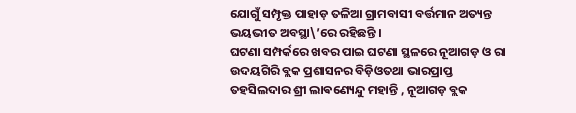ଯୋଗୁଁ ସମ୍ପୃକ୍ତ ପାହାଡ଼ ତଳିଆ ଗ୍ରାମବାସୀ ବର୍ତ୍ତମାନ ଅତ୍ୟନ୍ତ ଭୟଭୀତ ଅବସ୍ଥା\’ରେ ରହିଛନ୍ତି ।
ଘଟଣା ସମ୍ପର୍କରେ ଖବର ପାଇ ଘଟଣା ସ୍ଥଳରେ ନୂଆଗଡ଼ ଓ ରା ଉଦୟଗିରି ବ୍ଲକ ପ୍ରଶାସନର ବିଡ଼ିଓତଥା ଭାରପ୍ରାପ୍ତ ତହସିଲଦାର ଶ୍ରୀ ଲାଵଣ୍ୟେନ୍ଦୁ ମହାନ୍ତି , ନୂଆଗଡ଼ ବ୍ଲକ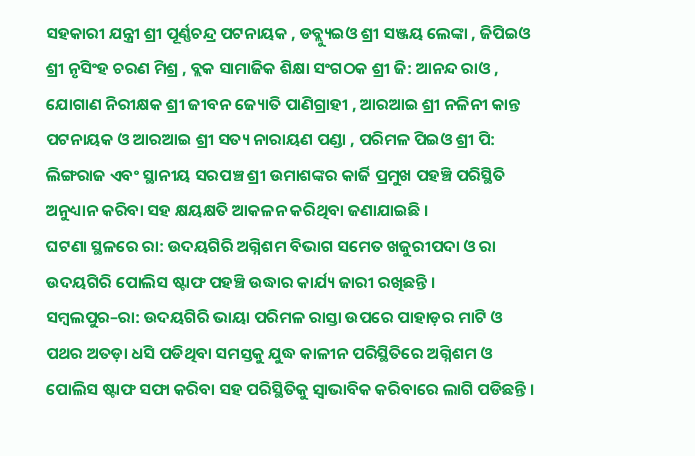ସହକାରୀ ଯନ୍ତ୍ରୀ ଶ୍ରୀ ପୂର୍ଣ୍ଣଚନ୍ଦ୍ର ପଟନାୟକ , ଡବ୍ଲ୍ୟୁଇଓ ଶ୍ରୀ ସଞ୍ଜୟ ଲେଙ୍କା , ଜିପିଇଓ ଶ୍ରୀ ନୃସିଂହ ଚରଣ ମିଶ୍ର , ବ୍ଲକ ସାମାଜିକ ଶିକ୍ଷା ସଂଗଠକ ଶ୍ରୀ ଜି: ଆନନ୍ଦ ରାଓ , ଯୋଗାଣ ନିରୀକ୍ଷକ ଶ୍ରୀ ଜୀବନ ଜ୍ୟୋତି ପାଣିଗ୍ରାହୀ , ଆରଆଇ ଶ୍ରୀ ନଳିନୀ କାନ୍ତ ପଟନାୟକ ଓ ଆରଆଇ ଶ୍ରୀ ସତ୍ୟ ନାରାୟଣ ପଣ୍ଡା , ପରିମଳ ପିଇଓ ଶ୍ରୀ ପି: ଲିଙ୍ଗରାଜ ଏବଂ ସ୍ଥାନୀୟ ସରପଞ୍ଚ ଶ୍ରୀ ଉମାଶଙ୍କର କାର୍ଜି ପ୍ରମୁଖ ପହଞ୍ଚି ପରିସ୍ଥିତି ଅନୁଧ୍ୟାନ କରିବା ସହ କ୍ଷୟକ୍ଷତି ଆକଳନ କରିଥିବା ଜଣାଯାଇଛି ।
ଘଟଣା ସ୍ଥଳରେ ରା: ଉଦୟଗିରି ଅଗ୍ନିଶମ ବିଭାଗ ସମେତ ଖଜୁରୀପଦା ଓ ରା ଉଦୟଗିରି ପୋଲିସ ଷ୍ଟାଫ ପହଞ୍ଚି ଉଦ୍ଧାର କାର୍ଯ୍ୟ ଜାରୀ ରଖିଛନ୍ତି ।
ସମ୍ବଲପୁର–ରା: ଉଦୟଗିରି ଭାୟା ପରିମଳ ରାସ୍ତା ଉପରେ ପାହାଡ଼ର ମାଟି ଓ ପଥର ଅତଡ଼ା ଧସି ପଡିଥିବା ସମସ୍ତକୁ ଯୁଦ୍ଧ କାଳୀନ ପରିସ୍ଥିତିରେ ଅଗ୍ନିଶମ ଓ ପୋଲିସ ଷ୍ଟାଫ ସଫା କରିବା ସହ ପରିସ୍ଥିତିକୁ ସ୍ୱାଭାବିକ କରିବାରେ ଲାଗି ପଡିଛନ୍ତି ।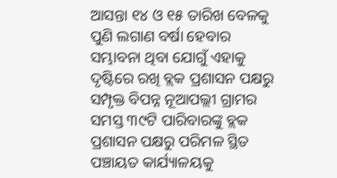ଆସନ୍ତା ୧୪ ଓ ୧୫ ତାରିଖ ବେଳକୁ ପୁଣି ଲଗାଣ ବର୍ଷା ହେବାର ସମ୍ଭାବନା ଥିବା ଯୋଗୁଁ ଏହାକୁ ଦୃଷ୍ଟିରେ ରଖି ବ୍ଲକ ପ୍ରଶାସନ ପକ୍ଷରୁ ସମ୍ପୃକ୍ତ ବିପନ୍ନ ନୂଆପଲ୍ଲୀ ଗ୍ରାମର ସମସ୍ତ ୩୯ଟି ପାରିବାରଙ୍କୁ ବ୍ଲକ ପ୍ରଶାସନ ପକ୍ଷରୁ ପରିମଳ ସ୍ଥିତ ପଞ୍ଚାୟତ କାର୍ଯ୍ୟାଳୟକୁ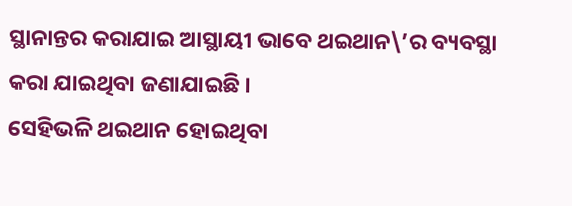ସ୍ଥାନାନ୍ତର କରାଯାଇ ଆସ୍ଥାୟୀ ଭାବେ ଥଇଥାନ\’ର ବ୍ୟବସ୍ଥା କରା ଯାଇଥିବା ଜଣାଯାଇଛି ।
ସେହିଭଳି ଥଇଥାନ ହୋଇଥିବା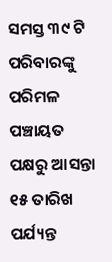ସମସ୍ତ ୩୯ ଟି ପରିବାରଙ୍କୁ ପରିମଳ ପଞ୍ଚାୟତ ପକ୍ଷରୁ ଆସନ୍ତା ୧୫ ତାରିଖ ପର୍ଯ୍ୟନ୍ତ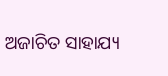ଅଜାଚିତ ସାହାଯ୍ୟ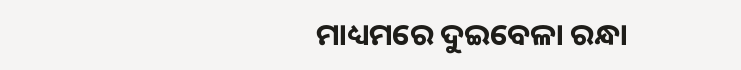ମାଧ୍ୟମରେ ଦୁଇବେଳା ରନ୍ଧା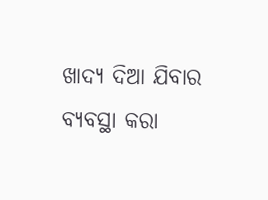ଖାଦ୍ୟ ଦିଆ ଯିବାର ବ୍ୟବସ୍ଥା କରା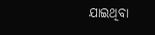ଯାଇଥିବା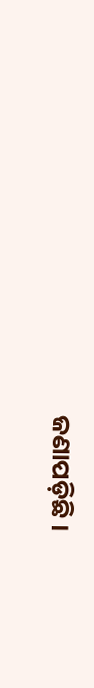ଜଣାପଡ଼ିଛି ।